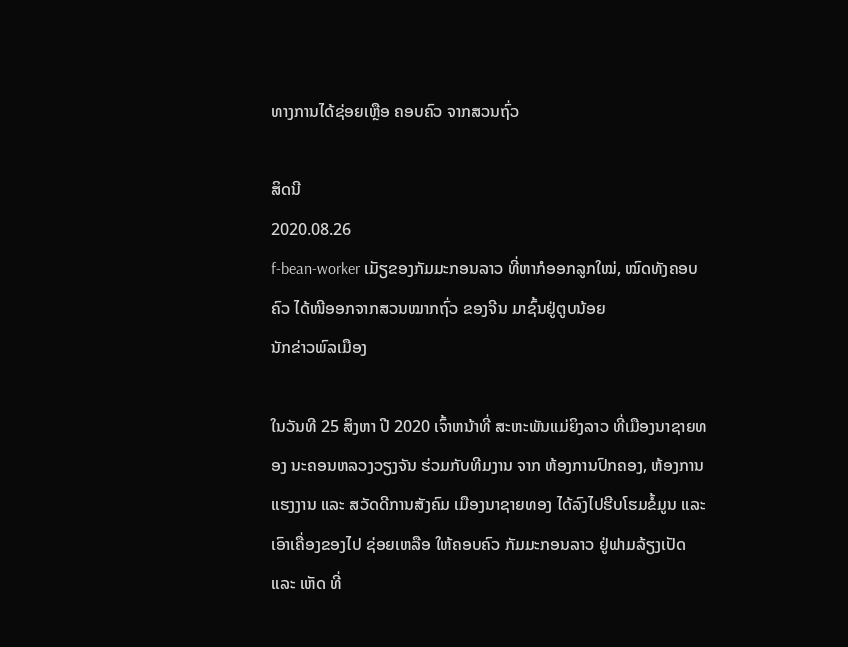ທາງການໄດ້ຊ່ອຍເຫຼືອ ຄອບຄົວ ຈາກສວນຖົ່ວ

ສິດນີ
2020.08.26
f-bean-worker ເມັຽຂອງກັມມະກອນລາວ ທີ່ຫາກໍອອກລູກໃໝ່, ໝົດທັງຄອບຄົວ ໄດ້ໜີອອກຈາກສວນໝາກຖົ່ວ ຂອງຈີນ ມາຊົ້ນຢູ່ຕູບນ້ອຍ
ນັກຂ່າວພົລເມືອງ

ໃນວັນທີ 25 ສິງຫາ ປີ 2020 ເຈົ້າຫນ້າທີ່ ສະຫະພັນແມ່ຍິງລາວ ທີ່ເມືອງນາຊາຍທອງ ນະຄອນຫລວງວຽງຈັນ ຮ່ວມກັບທີມງານ ຈາກ ຫ້ອງການປົກຄອງ, ຫ້ອງການແຮງງານ ແລະ ສວັດດີການສັງຄົມ ເມືອງນາຊາຍທອງ ໄດ້ລົງໄປຮີບໂຮມຂໍ້ມູນ ແລະ ເອົາເຄື່ອງຂອງໄປ ຊ່ອຍເຫລືອ ໃຫ້ຄອບຄົວ ກັມມະກອນລາວ ຢູ່ຟາມລ້ຽງເປັດ ແລະ ເຫັດ ທີ່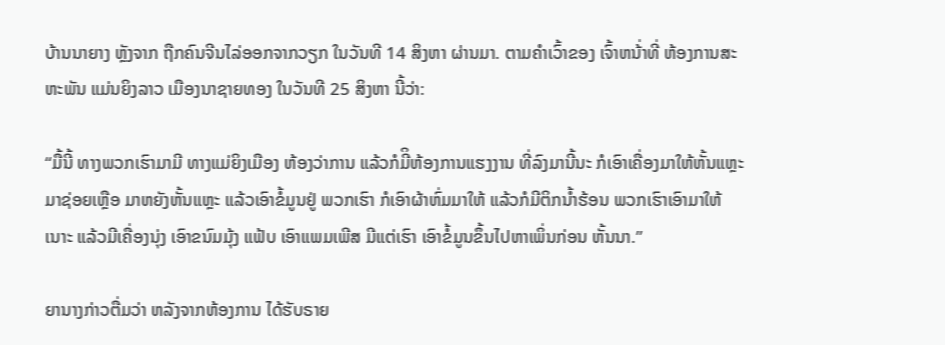ບ້ານນາຍາງ ຫຼັງຈາກ ຖືກຄົນຈີນໄລ່ອອກຈາກວຽກ ໃນວັນທີ 14 ສິງຫາ ຜ່ານມາ. ຕາມຄຳເວົ້າຂອງ ເຈົ້າຫນ້່າທີ່ ຫ້ອງການສະຫະພັນ ແມ່ນຍິງລາວ ເມືອງນາຊາຍທອງ ໃນວັນທີ 25 ສິງຫາ ນີ້ວ່າ:

“ມື້ນີ້ ທາງພວກເຮົາມາມີ ທາງແມ່ຍິງເມືອງ ຫ້ອງວ່າການ ແລ້ວກໍມີິຫ້ອງການແຮງງານ ທີ່ລົງມານີ້ນະ ກໍເອົາເຄື່ອງມາໃຫ້ຫັ້ນແຫຼະ ມາຊ່ອຍເຫຼືອ ມາຫຍັງຫັ້ນແຫຼະ ແລ້ວເອົາຂໍ້ມູນຢູ່ ພວກເຮົາ ກໍເອົາຜ້າຫົ່ມມາໃຫ້ ແລ້ວກໍມີຕິກນ້ຳຮ້ອນ ພວກເຮົາເອົາມາໃຫ້ເນາະ ແລ້ວມີເຄື່ອງນຸ່ງ ເອົາຂນົມມຸ້ງ ແຟ້ບ ເອົາແພມເພີສ ມີແຕ່ເຮົາ ເອົາຂໍ້ມູນຂຶ້ນໄປຫາເພິ່ນກ່ອນ ຫັ້ນນາ.”

ຍານາງກ່າວຕື່ມວ່າ ຫລັງຈາກຫ້ອງການ ໄດ້ຮັບຣາຍ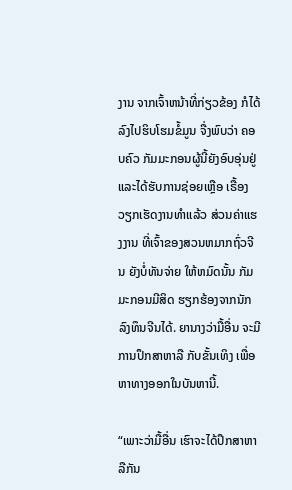ງານ ຈາກເຈົ້າຫນ້າທີ່ກ່ຽວຂ້ອງ ກໍໄດ້ລົງໄປຮິບໂຮມຂໍ້ມູນ ຈື່ງພົບວ່າ ຄອບຄົວ ກັມມະກອນຜູ້ນີ້ຍັງອົບອຸ່ນຢູ່ ແລະໄດ້ຮັບການຊ່ອຍເຫຼືອ ເຣື້ອງວຽກເຮັດງານທຳແລ້ວ ສ່ວນຄ່າແຮງງານ ທີ່ເຈົ້າຂອງສວນຫມາກຖົ່ວຈີນ ຍັງບໍ່ທັນຈ່າຍ ໃຫ້ຫມົດນັ້ນ ກັມມະກອນມີສິດ ຮຽກຮ້ອງຈາກນັກລົງທຶນຈີນໄດ້. ຍານາງວ່າມື້ອື່ນ ຈະມີການປຶກສາຫາລື ກັບຂັ້ນເທິງ ເພື່ອຫາທາງອອກໃນບັນຫານີ້.

“ເພາະວ່າມື້ອື່ນ ເຮົາຈະໄດ້ປຶກສາຫາລືກັນ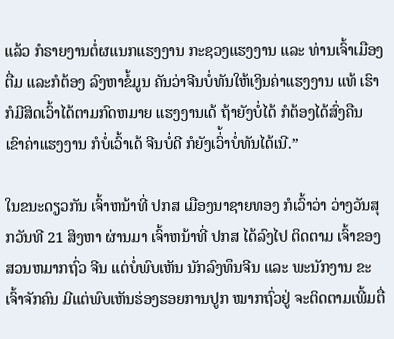ແລ້ວ ກໍຣາຍງານຕໍ່ຜແນກແຮງງານ ກະຊວງແຮງງານ ແລະ ທ່ານເຈົ້າເມືອງຕື່ມ ແລະກໍຕ້ອງ ລົງຫາຂໍ້ມູນ ຄັນວ່າຈີນບໍ່ທັນໃຫ້ເງິນຄ່າແຮງງານ ແທ້ ເຮົາກໍມີສິດເວົ້າໄດ້ຕາມກົດຫມາຍ ແຮງງານເດ້ ຖ້າຍັງບໍ່ໄດ້ ກໍຕ້ອງໄດ້ສົ່ງຄືນ ເຂົາຄ່າແຮງງານ ກໍບໍ່ເວົ້າເດ້ ຈີນບໍ່ດີ ກໍຍັງເວົ່້າບໍ່ທັນໄດ້ເນີ.”

ໃນຂນະດຽວກັນ ເຈົ້າຫນ້າທີ່ ປກສ ເມືອງນາຊາຍທອງ ກໍເວົ້າວ່າ ວ່າງວັນສຸກວັນທີ 21 ສິງຫາ ຜ່ານມາ ເຈົ້າຫນ້າທີ່ ປກສ ໄດ້ລົງໄປ ຕິດຕາມ ເຈົ້າຂອງສວນຫມາກຖົ່ວ ຈີນ ແຕ່ບໍ່ພົບເຫັນ ນັກລົງທຶນຈີນ ແລະ ພະນັກງານ ຂະເຈົ້າຈັກຄົນ ມີແຕ່ພົບເຫັນຮ່ອງຮອຍການປູກ ໝາກຖົ່ວຢູ່ ຈະຕິດຕາມເພີ້ມຕື່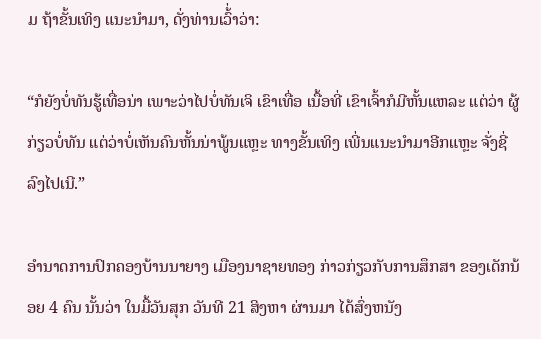ມ ຖ້າຂັ້ນເທິງ ແນະນຳມາ, ດັ່ງທ່ານເວົ້່າວ່າ:

“ກໍຍັງບໍ່ທັນຮູ້ເທື່ອນ່າ ເພາະວ່າໄປບໍ່ທັນເຈິ ເຂົາເທື່ອ ເນື້ອທີ່ ເຂົາເຈົ້າກໍມີຫັ້ນແຫລະ ແຕ່ວ່າ ຜູ້ກ່ຽວບໍ່ທັນ ແຕ່ວ່າບໍ່ເຫັນຄົນຫັ້ນນ່າພູ້ນແຫຼະ ທາງຂັ້ນເທິງ ເພີ່ນແນະນຳມາອີກແຫຼະ ຈັ່ງຊີ່ລົງໄປເນີ.”

ອຳນາດການປົກຄອງບ້ານນາຍາງ ເມືອງນາຊາຍທອງ ກ່າວກ່ຽວກັບການສຶກສາ ຂອງເດັກນ້ອຍ 4 ຄົນ ນັ້ນວ່າ ໃນມື້ວັນສຸກ ວັນທີ 21 ສິງຫາ ຜ່ານມາ ໄດ້ສົ່ງຫນັງ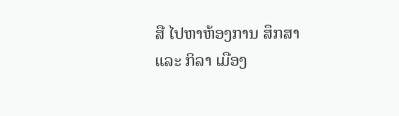ສື ໄປຫາຫ້ອງການ ສຶກສາ ແລະ ກິລາ ເມືອງ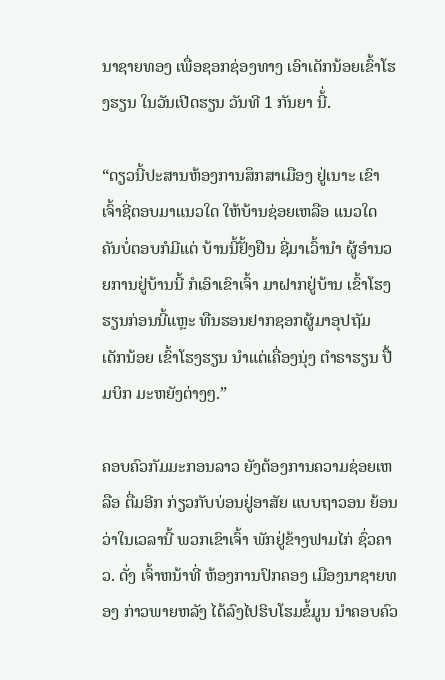ນາຊາຍທອງ ເພື່ອຊອກຊ່ອງທາງ ເອົາເດັກນ້ອຍເຂົ້າໂຮງຮຽນ ໃນວັນເປີດຮຽນ ວັນທີ 1 ກັນຍາ ນີ້່.

“ດຽວນີ້ປະສານຫ້ອງການສຶກສາເມືອງ ຢູ່ເນາະ ເຂົາເຈົ້າຊີ່ຕອບມາແນວໃດ ໃຫ້ບ້ານຊ່ອຍເຫລືອ ແນວໃດ ຄັນບໍ່ຕອບກໍມີແຕ່ ບ້ານນີ້ຢັ້ງຢືນ ຊີ່ມາເວົ້ານຳ ຜູ້ອຳນວຍການຢູ່ບ້ານນີ້ ກໍເອົາເຂົາເຈົ້າ ມາຝາກຢູ່ບ້ານ ເຂົ້າໂຮງຮຽນກ່ອນນີ້ແຫຼະ ທືນຮອນຢາກຊອກຜູ້ມາອຸປຖັມ ເດັກນ້ອຍ ເຂົ້າໂຮງຮຽນ ນຳແຕ່ເຄື່ອງນຸ່ງ ຕຳຣາຮຽນ ປື້ມບິກ ມະຫຍັງຕ່າງໆ.”

ຄອບຄົວກັມມະກອນລາວ ຍັງຕ້ອງການຄວາມຊ່ອຍເຫລືອ ຕື່ມອີກ ກ່ຽວກັບບ່ອນຢູ່ອາສັຍ ແບບຖາວອນ ຍ້ອນວ່າໃນເວລານີ້ ພວກເຂົາເຈົ້າ ພັກຢູ່ຂ້າງຟາມໄກ່ ຊົ່ວຄາວ. ດັ່ງ ເຈົ້າຫນ້າທີ່ ຫ້ອງການປົກຄອງ ເມືອງນາຊາຍທອງ ກ່າວພາຍຫລັງ ໄດ້ລົງໄປຮິບໂຮມຂໍ້ມູນ ນຳຄອບຄົວ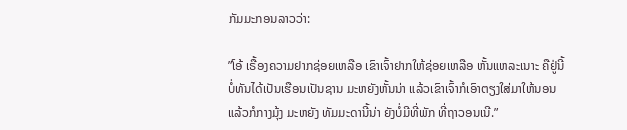ກັມມະກອນລາວວ່າ:

”ໂອ້ ເຣື້ອງຄວາມຢາກຊ່ອຍເຫລືອ ເຂົາເຈົ້າຢາກໃຫ້ຊ່ອຍເຫລືອ ຫັ້ນແຫລະເນາະ ຄືຢູ່ນີ້ ບໍ່ທັນໄດ້ເປັນເຮືອນເປັນຊານ ມະຫຍັງຫັ້ນນ່າ ແລ້ວເຂົາເຈົ້າກໍເອົາຕຽງໃສ່ມາໃຫ້ນອນ ແລ້ວກໍກາງມຸ້ງ ມະຫຍັງ ທັມມະດານີ້ນ່າ ຍັງບໍ່ມີທີ່ພັກ ທີ່ຖາວອນເນີ.”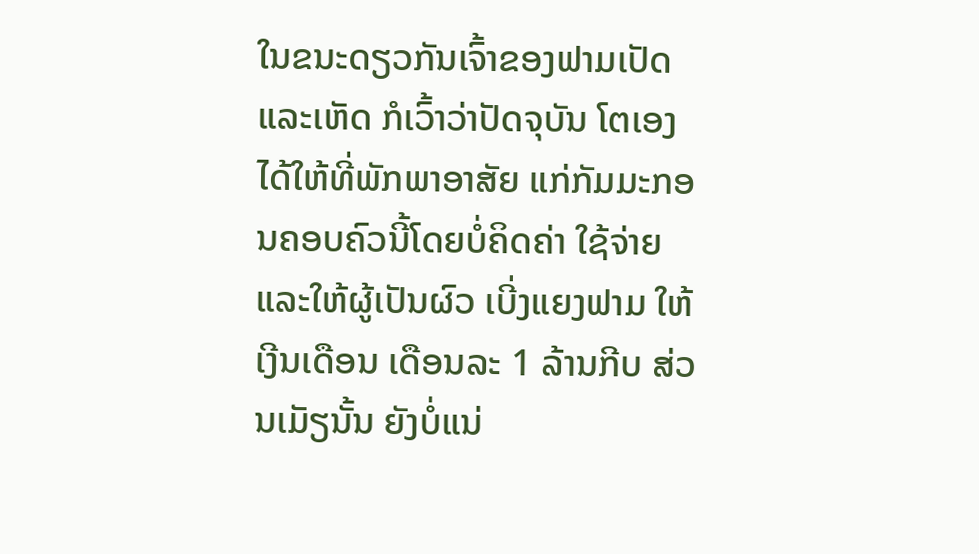ໃນຂນະດຽວກັນເຈົ້າຂອງຟາມເປັດແລະເຫັດ ກໍເວົ້າວ່າປັດຈຸບັນ ໂຕເອງໄດ້ໃຫ້ທີ່ພັກພາອາສັຍ ແກ່ກັມມະກອນຄອບຄົວນີ້ໂດຍບໍ່ຄິດຄ່າ ໃຊ້ຈ່າຍ ແລະໃຫ້ຜູ້ເປັນຜົວ ເບີ່ງແຍງຟາມ ໃຫ້ເງີນເດືອນ ເດືອນລະ 1 ລ້ານກີບ ສ່ວນເມັຽນັ້ນ ຍັງບໍ່ແນ່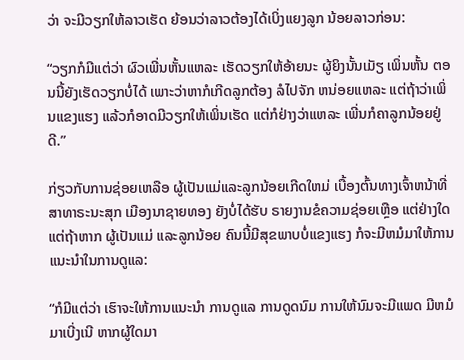ວ່າ ຈະມີວຽກໃຫ້ລາວເຮັດ ຍ້ອນວ່າລາວຕ້ອງໄດ້ເບິ່ງແຍງລູກ ນ້ອຍລາວກ່ອນ:

“ວຽກກໍມີແຕ່ວ່າ ຜົວເພີ່ນຫັ້ນແຫລະ ເຮັດວຽກໃຫ້ອ້າຍນະ ຜູ້ຍິງນັ້ນເມັຽ ເພິ່ນຫັ້ນ ຕອນນີ້ຍັງເຮັດວຽກບໍ່ໄດ້ ເພາະວ່າຫາກໍເກີດລູກຕ້ອງ ລໍໄປຈັກ ຫນ່ອຍແຫລະ ແຕ່ຖ້າວ່າເພິ່ນແຂງແຮງ ແລ້ວກໍອາດມີວຽກໃຫ້ເພິ່ນເຮັດ ແຕ່ກໍຢ່າງວ່າແຫລະ ເພີ່ນກໍຄາລູກນ້ອຍຢູ່ດີ.”

ກ່ຽວກັບການຊ່ອຍເຫລືອ ຜູ້ເປັນແມ່ແລະລູກນ້ອຍເກີດໃຫມ່ ເບື້ອງຕົ້ນທາງເຈົ້າຫນ້າທີ່ ສາທາຣະນະສຸກ ເມືອງນາຊາຍທອງ ຍັງບໍ່ໄດ້ຮັບ ຣາຍງານຂໍຄວາມຊ່ອຍເຫຼືອ ແຕ່ຢ່າງໃດ ແຕ່ຖ້າຫາກ ຜູ້ເປັນແມ່ ແລະລູກນ້ອຍ ຄົນນີ້ມີສຸຂພາບບໍ່ແຂງແຮງ ກໍຈະມີຫມໍມາໃຫ້ການ ແນະນຳໃນການດູແລ:

“ກໍມີແຕ່ວ່າ ເຮົາຈະໃຫ້ການແນະນຳ ການດູແລ ການດູດນົມ ການໃຫ້ນົມຈະມີແພດ ມີຫມໍມາເບີ່ງເນີ ຫາກຜູ້ໃດມາ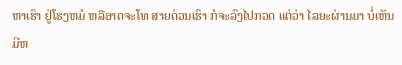ຫາເຮົາ ຢູ່ໂຮງຫມໍ ຫລືອາດຈະໂທ ສາຍດ່ວນເຮົາ ກໍຈະລົງໄປກວດ ແຕ່ວ່າ ໄລຍະຜ່ານມາ ບໍ່ເຫັນມີຫ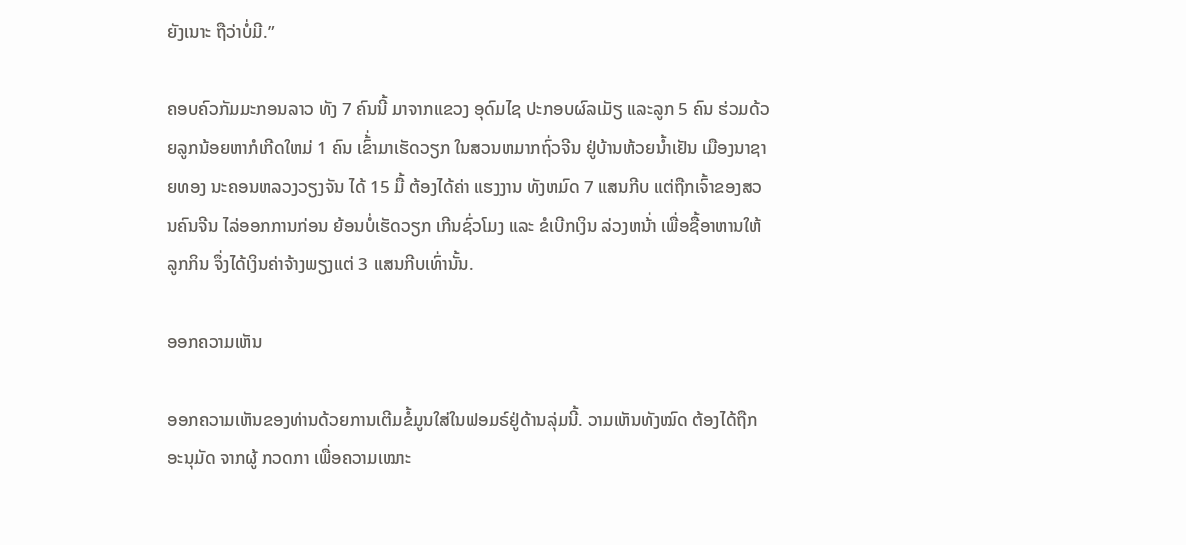ຍັງເນາະ ຖືວ່າບໍ່ມີ.”

ຄອບຄົວກັມມະກອນລາວ ທັງ 7 ຄົນນີ້ ມາຈາກແຂວງ ອຸດົມໄຊ ປະກອບຜົລເມັຽ ແລະລູກ 5 ຄົນ ຮ່ວມດ້ວຍລູກນ້ອຍຫາກໍເກີດໃຫມ່ 1 ຄົນ ເຂົ້່າມາເຮັດວຽກ ໃນສວນຫມາກຖົ່ວຈີນ ຢູ່ບ້ານຫ້ວຍນ້ຳເຢັນ ເມືອງນາຊາຍທອງ ນະຄອນຫລວງວຽງຈັນ ໄດ້ 15 ມື້ ຕ້ອງໄດ້ຄ່າ ແຮງງານ ທັງຫມົດ 7 ແສນກີບ ແຕ່ຖືກເຈົ້າຂອງສວນຄົນຈີນ ໄລ່ອອກການກ່ອນ ຍ້ອນບໍ່ເຮັດວຽກ ເກີນຊົ່ວໂມງ ແລະ ຂໍເບີກເງິນ ລ່ວງຫນ້່າ ເພື່ອຊື້ອາຫານໃຫ້ລູກກິນ ຈຶ່ງໄດ້ເງິນຄ່າຈ້າງພຽງແຕ່ 3 ແສນກີບເທົ່ານັ້ນ.

ອອກຄວາມເຫັນ

ອອກຄວາມເຫັນຂອງທ່ານດ້ວຍການເຕີມຂໍ້ມູນໃສ່ໃນຟອມຣ໌ຢູ່ດ້ານລຸ່ມນີ້. ວາມເຫັນທັງໝົດ ຕ້ອງໄດ້ຖືກ ອະນຸມັດ ຈາກຜູ້ ກວດກາ ເພື່ອຄວາມເໝາະ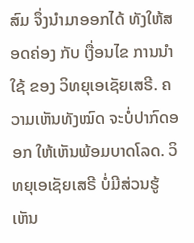ສົມ ຈຶ່ງນໍາມາອອກໄດ້ ທັງໃຫ້ສອດຄ່ອງ ກັບ ເງື່ອນໄຂ ການນຳໃຊ້ ຂອງ ວິທຍຸເອເຊັຍເສຣີ. ຄວາມເຫັນທັງໝົດ ຈະບໍ່ປາກົດອອກ ໃຫ້ເຫັນພ້ອມບາດໂລດ. ວິທຍຸເອເຊັຍເສຣີ ບໍ່ມີສ່ວນຮູ້ເຫັນ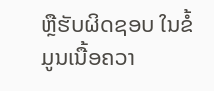ຫຼືຮັບຜິດຊອບ ໃນຂໍ້ມູນເນື້ອຄວາ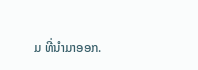ມ ທີ່ນໍາມາອອກ.